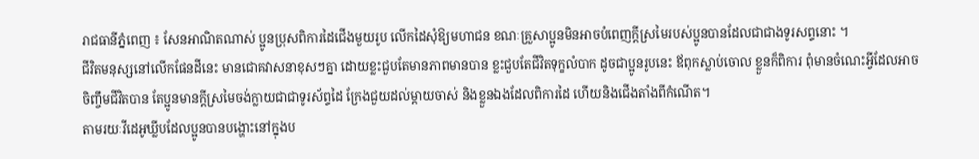រាជធានីភ្នំពេញ ៖ សែនអាណិតណាស់ ប្អូនប្រុសពិការដៃជើងមួយរូប លើកដៃសុំឱ្យមហាជន ខណៈគ្រួសាប្អូនមិនអាចបំពេញក្តីស្រមៃរបស់ប្អូនបានដែលជាជាងទូរសព្ទនោះ ។
ជីវិតមនុស្សនៅលើកផែនដីនេះ មានជោគវាសនាខុសៗគ្នា ដោយខ្លះជួបតែមានភាពមានបាន ខ្លះជួបតែជីវិតទុក្ខលំបាក ដូចជាប្អូនរូបនេះ ឪពុកស្លាប់ចោល ខ្លួនក៏ពិការ ពុំមានចំណេះអ្វីដែលអាចចិញ្ចឹមជីវិតបាន តែប្អូនមានក្តីស្រមៃចង់ក្លាយជាជាទូរស័ព្ទដៃ ក្រែងជួយដល់ម្តាយចាស់ និងខ្លួនឯងដែលពិការដៃ ហើយនិងជើងតាំងពីកំណើត។
តាមរយៈវីដេអូឃ្លីបដែលប្អូនបានបង្ហោះនៅក្នុងប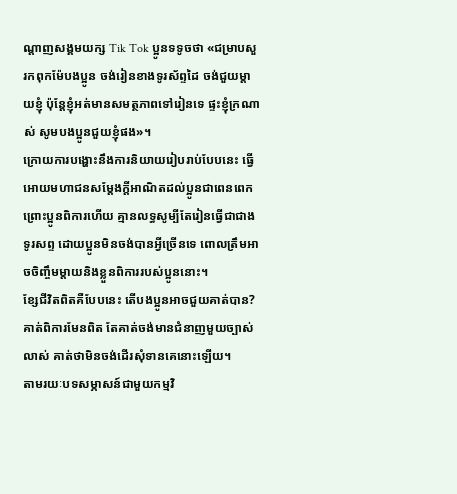ណ្តាញសង្គមយក្ស Tik Tok ប្អូនទទូចថា «ជម្រាបសួរកពុកម៉ែបងប្អូន ចង់រៀនខាងទូរស័ព្ទដៃ ចង់ជួយម្តាយខ្ញុំ ប៉ុន្តែខ្ញុំអត់មានសមត្ថភាពទៅរៀនទេ ផ្ទះខ្ញុំក្រណាស់ សូមបងប្អូនជួយខ្ញុំផង»។
ក្រោយការបង្ហោះនឹងការនិយាយរៀបរាប់បែបនេះ ធ្វើអោយមហាជនសម្តែងក្តីអាណិតដល់ប្អូនជាពេនពេក ព្រោះប្អូនពិការហើយ គ្មានលទ្ធសូម្បីតែរៀនធ្វើជាជាងទូរសព្ទ ដោយប្អូនមិនចង់បានអ្វីច្រើនទេ ពោលត្រឹមអាចចិញ្ចឹមម្តាយនិងខ្លួនពិការរបស់ប្អូននោះ។
ខ្សែជីវិតពិតគឺបែបនេះ តើបងប្អូនអាចជួយគាត់បាន? គាត់ពិការមែនពិត តែគាត់ចង់មានជំនាញមួយច្បាស់លាស់ គាត់ថាមិនចង់ដើរសុំទានគេនោះឡើយ។
តាមរយៈបទសម្ភាសន៍ជាមួយកម្មវិ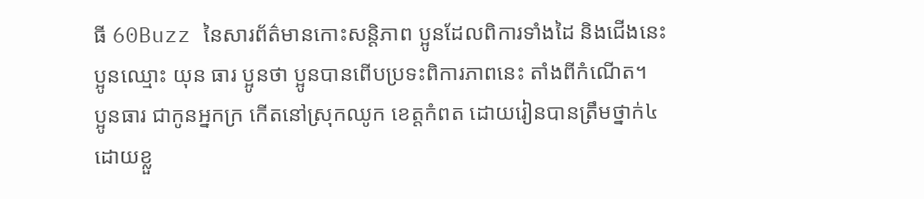ធី 60Buzz នៃសារព័ត៌មានកោះសន្តិភាព ប្អូនដែលពិការទាំងដៃ និងជើងនេះ ប្អូនឈ្មោះ យុន ធារ ប្អូនថា ប្អូនបានពើបប្រទះពិការភាពនេះ តាំងពីកំណើត។
ប្អូនធារ ជាកូនអ្នកក្រ កើតនៅស្រុកឈូក ខេត្តកំពត ដោយរៀនបានត្រឹមថ្នាក់៤ ដោយខ្លួ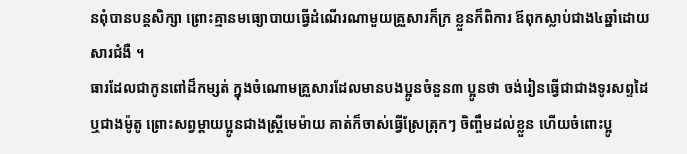នពុំបានបន្តសិក្សា ព្រោះគ្មានមធ្យោបាយធ្វើដំណើរណាមួយគ្រួសារក៏ក្រ ខ្លួនក៏ពិការ ឪពុកស្លាប់ជាង៤ឆ្នាំដោយសារជំងឺ ។
ធារដែលជាកូនពៅដ៏កម្សត់ ក្នុងចំណោមគ្រួសារដែលមានបងប្អូនចំនួន៣ ប្អូនថា ចង់រៀនធ្វើជាជាងទូរសព្ទដៃ ឬជាងម៉ូតូ ព្រោះសព្វម្តាយប្អូនជាងស្ត្រីមេម៉ាយ គាត់ក៏ចាស់ធ្វើស្រែត្រុកៗ ចិញ្ចឹមដល់ខ្លួន ហើយចំពោះប្អូ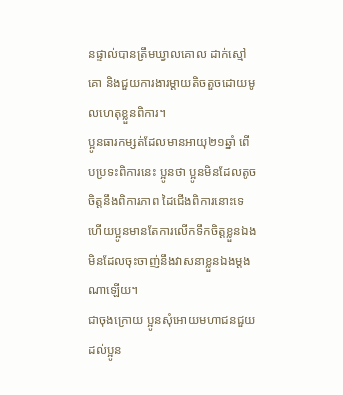នផ្ទាល់បានត្រឹមឃ្វាលគោល ដាក់ស្មៅគោ និងជួយការងារម្តាយតិចតួចដោយមូលហេតុខ្លួនពិការ។
ប្អូនធារកម្សត់ដែលមានអាយុ២១ឆ្នាំ ពើបប្រទះពិការនេះ ប្អូនថា ប្អូនមិនដែលតូចចិត្តនឹងពិការភាព ដៃជើងពិការនោះទេ ហើយប្អូនមានតែការលើកទឹកចិត្តខ្លួនឯង មិនដែលចុះចាញ់នឹងវាសនាខ្លួនឯងម្តងណាឡើយ។
ជាចុងក្រោយ ប្អូនសុំអោយមហាជនជួយដល់ប្អូន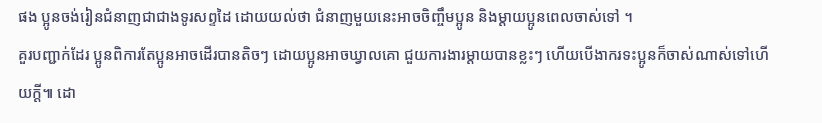ផង ប្អូនចង់រៀនជំនាញជាជាងទូរសព្ទដៃ ដោយយល់ថា ជំនាញមួយនេះអាចចិញ្ចឹមប្អូន និងម្តាយប្អូនពេលចាស់ទៅ ។
គួរបញ្ជាក់ដែរ ប្អូនពិការតែប្អូនអាចដើរបានតិចៗ ដោយប្អូនអាចឃ្វាលគោ ជួយការងារម្តាយបានខ្លះៗ ហើយបើងាករទះប្អូនក៏ចាស់ណាស់ទៅហើយក្តី៕ ដោ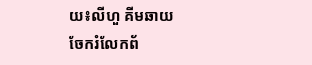យ៖លីហួ គីមឆាយ
ចែករំលែកព័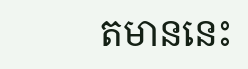តមាននេះ